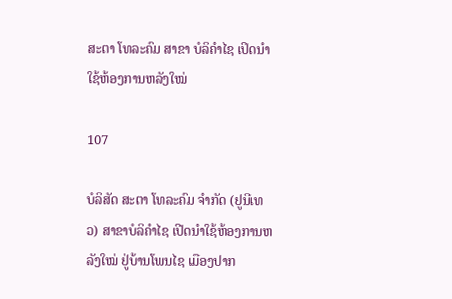ສະຕາ ໂທລະຄົມ ສາຂາ ບໍລິຄໍາໄຊ ເປິດນຳໃຊ້ຫ້ອງການຫລັງໃໝ່

107

ບໍລິສັດ ສະຕາ ໂທລະຄົມ ຈໍາກັດ (ຢູນີເທວ) ສາຂາບໍລິຄຳໄຊ ເປີດນຳໃຊ້ຫ້ອງການຫລັງໃໝ່ ຢູ່ບ້ານໂພນໄຊ ເມືອງປາກ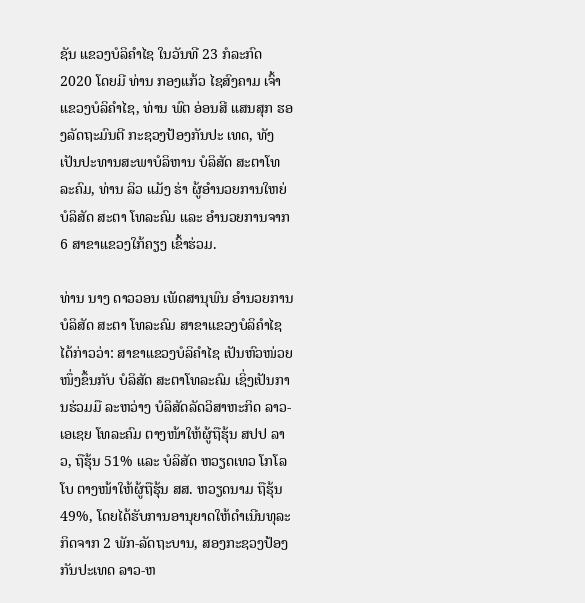ຊັນ ແຂວງບໍລິຄໍາໄຊ ໃນວັນທີ 23 ກໍລະກົດ 2020 ໂດຍມີ ທ່ານ ກອງແກ້ວ ໄຊສົງຄາມ ເຈົ້າແຂວງບໍລິຄໍາໄຊ, ທ່ານ ພົຕ ອ່ອນສີ ແສນສຸກ ຮອງລັດຖະມົນຕີ ກະຊວງປ້ອງກັນປະ ເທດ, ທັງເປັນປະທານສະພາບໍລິຫານ ບໍລິສັດ ສະຕາໂທລະຄົມ, ທ່ານ ລິວ ແມັງ ຮ່າ ຜູ້ອຳນວຍການໃຫຍ່ ບໍລິສັດ ສະຕາ ໂທລະຄົມ ແລະ ອໍານວຍການຈາກ 6 ສາຂາແຂວງໃກ້ຄຽງ ເຂົ້າຮ່ວມ.

ທ່ານ ນາງ ດາວວອນ ເພັດສານຸພົນ ອຳນວຍການ ບໍລິສັດ ສະຕາ ໂທລະຄົມ ສາຂາແຂວງບໍລິຄຳໄຊ ໄດ້ກ່າວວ່າ: ສາຂາແຂວງບໍລິຄຳໄຊ ເປັນຫົວໜ່ວຍໜຶ່ງຂຶ້ນກັບ ບໍລິສັດ ສະຕາໂທລະຄົມ ເຊິ່ງເປັນການຮ່ວມມື ລະຫວ່າງ ບໍລິສັດລັດວິສາຫະກິດ ລາວ-ເອເຊຍ ໂທລະຄົມ ຕາງໜ້າໃຫ້ຜູ້ຖືຮຸ້ນ ສປປ ລາວ, ຖືຮຸ້ນ 51% ແລະ ບໍລິສັດ ຫວຽດເທວ ໂກໂລໂບ ຕາງໜ້າໃຫ້ຜູ້ຖືຮຸ້ນ ສສ. ຫວຽດນາມ ຖືຮຸ້ນ 49%, ໂດຍໄດ້ຮັບການອານຸຍາດໃຫ້ດຳເນີນທຸລະກິດຈາກ 2 ພັກ-ລັດຖະບານ, ສອງກະຊວງປ້ອງກັນປະເທດ ລາວ-ຫ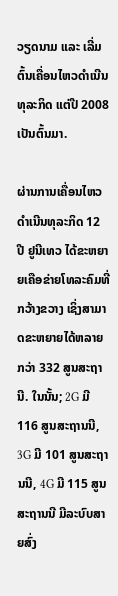ວຽດນາມ ແລະ ເລີ່ມຕົ້ນເຄື່ອນໄຫວດຳເນີນທຸລະກິດ ແຕ່ປີ 2008 ເປັນຕົ້ນມາ.

ຜ່ານການເຄື່ອນໄຫວດໍາເນີນທຸລະກິດ 12 ປີ ຢູນີເທວ ໄດ້ຂະຫຍາຍເຄືອຂ່າຍໂທລະຄົມທີ່ກວ້າງຂວາງ ເຊິ່ງສາມາດຂະຫຍາຍໄດ້ຫລາຍກວ່າ 332 ສູນສະຖານີ. ໃນນັ້ນ; 2G ມີ 116 ສູນສະຖານນີ, 3G ມີ 101 ສູນສະຖານນີ, 4G ມີ 115 ສູນສະຖານນີ ມີລະບົບສາຍສົ່ງ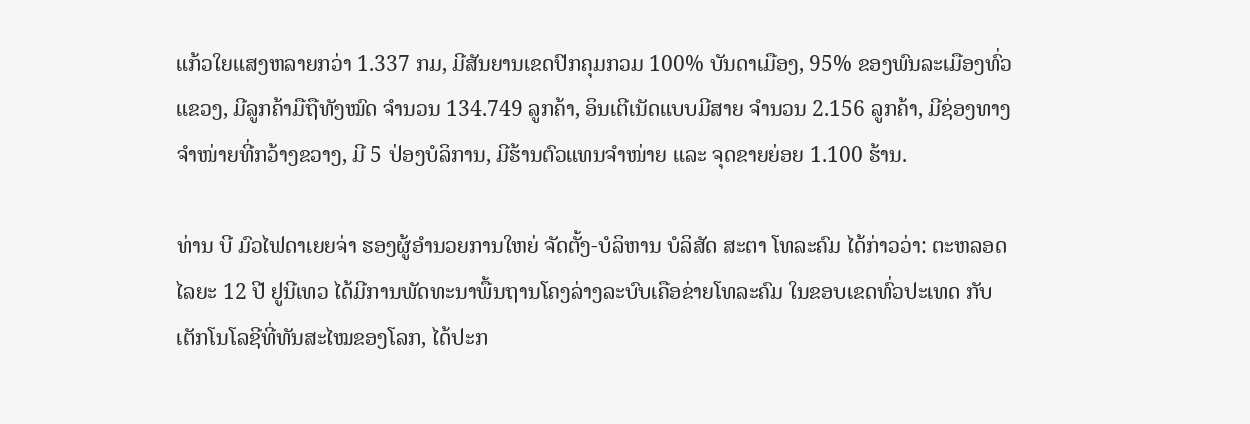ແກ້ວໃຍແສງຫລາຍກວ່າ 1.337 ກມ, ມີສັນຍານເຂດປົກຄຸມກວມ 100% ບັນດາເມືອງ, 95% ຂອງພົນລະເມືອງທົ່ວແຂວງ, ມີລູກຄ້າມືຖືທັງໝົດ ຈຳນວນ 134.749 ລູກຄ້າ, ອິນເຕີເນັດແບບມີສາຍ ຈຳນວນ 2.156 ລູກຄ້າ, ມີຊ່ອງທາງຈຳໜ່າຍທີ່ກວ້າງຂວາງ, ມີ 5 ປ່ອງບໍລິການ, ມີຮ້ານຕົວແທນຈຳໜ່າຍ ແລະ ຈຸດຂາຍຍ່ອຍ 1.100 ຮ້ານ.

ທ່ານ ບີ ມົວໄຟດາເຍຍຈ່າ ຮອງຜູ້ອໍານວຍການໃຫຍ່ ຈັດຕັ້ງ-ບໍລິຫານ ບໍລິສັດ ສະຕາ ໂທລະຄົມ ໄດ້ກ່າວວ່າ: ຕະຫລອດໄລຍະ 12 ປີ ຢູນີເທວ ໄດ້ມີການພັດທະນາພື້ນຖານໂຄງລ່າງລະບົບເຄືອຂ່າຍໂທລະຄົມ ໃນຂອບເຂດທົ່ວປະເທດ ກັບເຕັກໂນໂລຊີທີ່ທັນສະໄໝຂອງໂລກ, ໄດ້ປະກ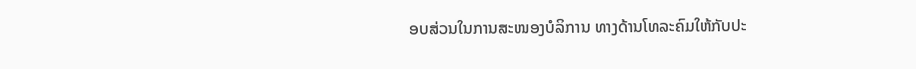ອບສ່ວນໃນການສະໜອງບໍລິການ ທາງດ້ານໂທລະຄົມໃຫ້ກັບປະ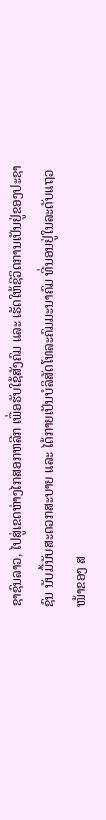ຊາຊົນລາວ, ໄປສູ່ເຂດຫ່າງໄກສອກຫລີກ ເພື່ອຮັບໃຊ້ສັງຄົມ ແລະ ເຮັດໃຫ້ຊີວິດການເປັນຢູ່ຂອງປະຊາຊົນ ນັບມື້ນັບສະດວກສະບາຍ ແລະ ໄດ້ກາຍເປັນບໍລິສັດໂທລະຄົມມະນາຄົມ ທີ່ນອນຢູ່ໃນລະດັບແຖວໜ້າຂອງ ສ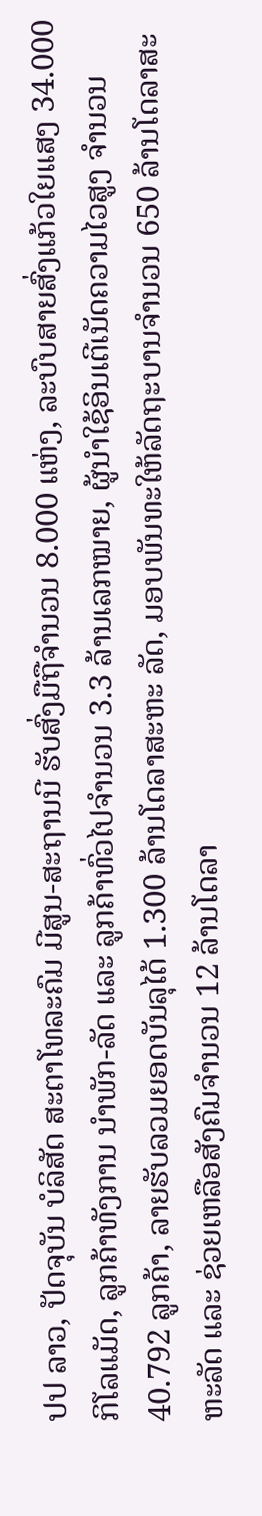ປປ ລາວ, ປັດຈຸບັນ ບໍລິສັດ ສະຕາໂທລະຄົມ ມີສູນ-ສະຖານນີ ຮັບສົ່ງມືຖືຈຳນວນ 8.000 ແຫ່ງ, ລະບົບສາຍສົ່ງແກ້ວໃຍແສງ 34.000 ກິໂລແມັດ, ລູກຄ້າທັງການ ນຳພັກ-ລັດ ແລະ ລູກຄ້າທົ່ວໄປຈຳນວນ 3.3 ລ້ານເລກໝາຍ, ຜູ້ນຳໃຊ້ອິນເຕີເນັດຄວາມໄວສູງ ຈຳນວນ 40.792 ລູກຄ້າ, ລາຍຮັບລວມຍອດບັນລຸໄດ້ 1.300 ລ້ານໂດລາສະຫະ ລັດ, ມອບພັນທະໃຫ້ລັດຖະບານຈໍານວນ 650 ລ້ານໂດລາສະຫະລັດ ແລະ ຊ່ວຍເຫລືອສັງຄົມຈໍານວນ 12 ລ້ານໂດລາ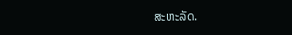ສະຫະລັດ.